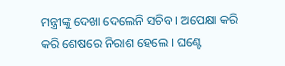ମନ୍ତ୍ରୀଙ୍କୁ ଦେଖା ଦେଲେନି ସଚିବ । ଅପେକ୍ଷା କରି କରି ଶେଷରେ ନିରାଶ ହେଲେ । ଘଣ୍ଟେ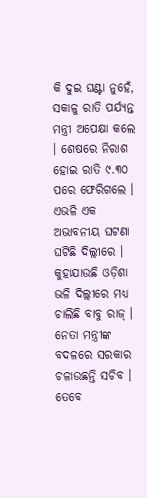କି ଦୁଇ ଘଣ୍ଟା ନୁହେଁ, ସକାଳୁ ରାତି ପର୍ଯ୍ୟନ୍ତ ମନ୍ତ୍ରୀ ଅପେକ୍ଷା କଲେ । ଶେଷରେ ନିରାଶ ହୋଇ ରାତି ୯.୩୦ ପରେ ଫେରିଗଲେ । ଏଭଳି ଏକ ଅଭାବନୀୟ ଘଟଣା ଘଟିଛି ଦିଲ୍ଲୀରେ । କୁହାଯାଉଛି ଓଡ଼ିଶା ଭଳି ଦିଲ୍ଲୀରେ ମଧ୍ୟ ଚାଲିଛି ବାବୁ ରାଜ୍ । ନେତା ମନ୍ତ୍ରୀଙ୍କ ବଦଳରେ ସରକାର ଚଳାଉଛନ୍ତି ସଚିବ ।
ତେବେ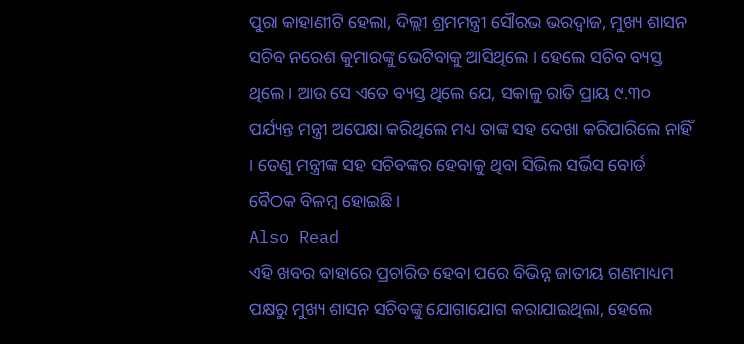ପୁରା କାହାଣୀଟି ହେଲା, ଦିଲ୍ଲୀ ଶ୍ରମମନ୍ତ୍ରୀ ସୌରଭ ଭରଦ୍ୱାଜ, ମୁଖ୍ୟ ଶାସନ ସଚିବ ନରେଶ କୁମାରଙ୍କୁ ଭେଟିବାକୁ ଆସିଥିଲେ । ହେଲେ ସଚିବ ବ୍ୟସ୍ତ ଥିଲେ । ଆଉ ସେ ଏତେ ବ୍ୟସ୍ତ ଥିଲେ ଯେ, ସକାଳୁ ରାତି ପ୍ରାୟ ୯.୩୦ ପର୍ଯ୍ୟନ୍ତ ମନ୍ତ୍ରୀ ଅପେକ୍ଷା କରିଥିଲେ ମଧ୍ୟ ତାଙ୍କ ସହ ଦେଖା କରିପାରିଲେ ନାହିଁ । ତେଣୁ ମନ୍ତ୍ରୀଙ୍କ ସହ ସଚିବଙ୍କର ହେବାକୁ ଥିବା ସିଭିଲ ସର୍ଭିସ ବୋର୍ଡ ବୈଠକ ବିଳମ୍ବ ହୋଇଛି ।
Also Read
ଏହି ଖବର ବାହାରେ ପ୍ରଚାରିତ ହେବା ପରେ ବିଭିନ୍ନ ଜାତୀୟ ଗଣମାଧ୍ୟମ ପକ୍ଷରୁ ମୁଖ୍ୟ ଶାସନ ସଚିବଙ୍କୁ ଯୋଗାଯୋଗ କରାଯାଇଥିଲା, ହେଲେ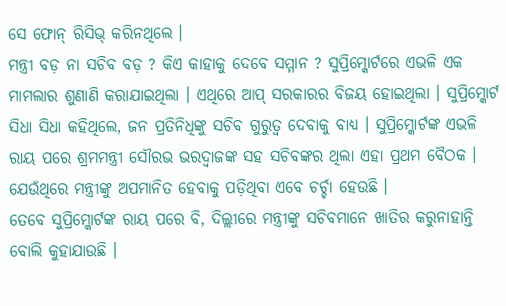ସେ ଫୋନ୍ ରିସିଭ୍ କରିନଥିଲେ ।
ମନ୍ତ୍ରୀ ବଡ଼ ନା ସଚିବ ବଡ଼ ? କିଏ କାହାକୁ ଦେବେ ସମ୍ମାନ ? ସୁପ୍ରିମ୍କୋର୍ଟରେ ଏଭଳି ଏକ ମାମଲାର ଶୁଣାଣି କରାଯାଇଥିଲା । ଏଥିରେ ଆପ୍ ସରକାରର ବିଜୟ ହୋଇଥିଲା । ସୁପ୍ରିମ୍କୋର୍ଟ ସିଧା ସିଧା କହିଥିଲେ, ଜନ ପ୍ରତିନିଧିଙ୍କୁ ସଚିବ ଗୁରୁତ୍ୱ ଦେବାକୁ ବାଧ୍ୟ । ସୁପ୍ରିମ୍କୋର୍ଟଙ୍କ ଏଭଳି ରାୟ ପରେ ଶ୍ରମମନ୍ତ୍ରୀ ସୌରଭ ଭରଦ୍ୱାଜଙ୍କ ସହ ସଚିବଙ୍କର ଥିଲା ଏହା ପ୍ରଥମ ବୈଠକ । ଯେଉଁଥିରେ ମନ୍ତ୍ରୀଙ୍କୁ ଅପମାନିତ ହେବାକୁ ପଡ଼ିଥିବା ଏବେ ଚର୍ଚ୍ଚା ହେଉଛି ।
ତେବେ ସୁପ୍ରିମ୍କୋର୍ଟଙ୍କ ରାୟ ପରେ ବି, ଦିଲ୍ଲୀରେ ମନ୍ତ୍ରୀଙ୍କୁ ସଚିବମାନେ ଖାତିର କରୁନାହାନ୍ତି ବୋଲି କୁହାଯାଉଛି ।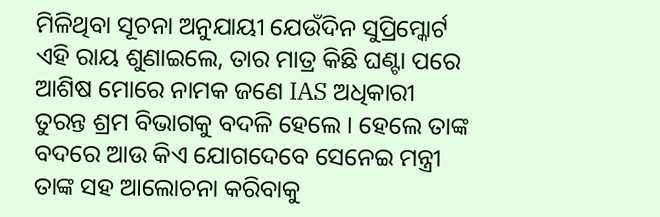ମିଳିଥିବା ସୂଚନା ଅନୁଯାୟୀ ଯେଉଁଦିନ ସୁପ୍ରିମ୍କୋର୍ଟ ଏହି ରାୟ ଶୁଣାଇଲେ, ତାର ମାତ୍ର କିଛି ଘଣ୍ଟା ପରେ ଆଶିଷ ମୋରେ ନାମକ ଜଣେ IAS ଅଧିକାରୀ ତୁରନ୍ତ ଶ୍ରମ ବିଭାଗକୁ ବଦଳି ହେଲେ । ହେଲେ ତାଙ୍କ ବଦରେ ଆଉ କିଏ ଯୋଗଦେବେ ସେନେଇ ମନ୍ତ୍ରୀ ତାଙ୍କ ସହ ଆଲୋଚନା କରିବାକୁ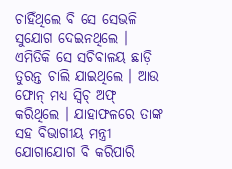ଚାହିଁଥିଲେ ବି ସେ ସେଭଳି ସୁଯୋଗ ଦେଇନଥିଲେ । ଏମିତିକି ସେ ସଚିବାଳୟ ଛାଡ଼ି ତୁରନ୍ତ ଚାଲି ଯାଇଥିଲେ । ଆଉ ଫୋନ୍ ମଧ୍ୟ ସ୍ୱିଚ୍ ଅଫ୍ କରିଥିଲେ । ଯାହାଫଳରେ ତାଙ୍କ ସହ ବିଭାଗୀୟ ମନ୍ତ୍ରୀ ଯୋଗାଯୋଗ ବି କରିପାରି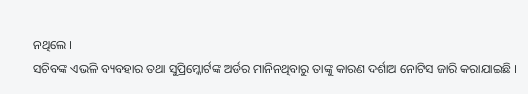ନଥିଲେ ।
ସଚିବଙ୍କ ଏଭଳି ବ୍ୟବହାର ତଥା ସୁପ୍ରିମ୍କୋର୍ଟଙ୍କ ଅର୍ଡର ମାନିନଥିବାରୁ ତାଙ୍କୁ କାରଣ ଦର୍ଶାଅ ନୋଟିସ ଜାରି କରାଯାଇଛି ।